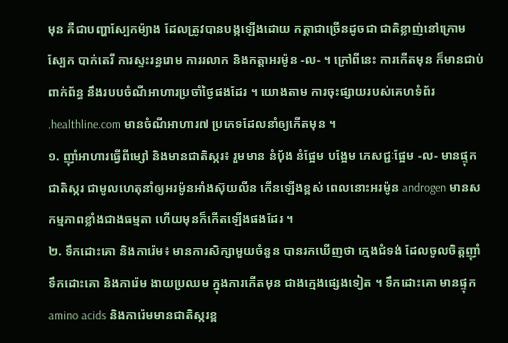មុន គឺជាបញ្ហាស្បែកម៉្យាង ដែលត្រូវបានបង្កឡើងដោយ កត្តាជាច្រើនដូចជា ជាតិខ្លាញ់នៅក្រោមស្បែក បាក់តេរី ការស្ទះរន្ធរោម ការរលាក និងកត្តាអរម៉ូន -ល- ។ ក្រៅពីនេះ ការកើតមុន ក៏មានជាប់ពាក់ព័ន្ធ នឹងរបបចំណីអាហារប្រចាំថ្ងៃផងដែរ ។ យោងតាម ការចុះផ្សាយរបស់គេហទំព័រ .healthline.com មានចំណីអាហារ៧ ប្រភេទដែលនាំឲ្យកើតមុន ។
១. ញ៉ាំអាហារធ្វើពីម្សៅ និងមានជាតិស្ករ៖ រួមមាន នំបុ័ង នំផ្អែម បង្អែម ភេសជ្ជៈផ្អែម -ល- មានផ្ទុកជាតិស្ករ ជាមូលហេតុនាំឲ្យអរម៉ូនអាំងស៊ុយលីន កើនឡើងខ្ពស់ ពេលនោះអរម៉ូន androgen មានសកម្មភាពខ្លាំងជាងធម្មតា ហើយមុនក៏កើតឡើងផងដែរ ។
២. ទឹកដោះគោ និងការ៉េម៖ មានការសិក្សាមួយចំនួន បានរកឃើញថា ក្មេងជំទង់ ដែលចូលចិត្តញ៉ាំ ទឹកដោះគោ និងការ៉េម ងាយប្រឈម ក្នុងការកើតមុន ជាងក្មេងផ្សេងទៀត ។ ទឹកដោះគោ មានផ្ទុក amino acids និងការ៉េមមានជាតិស្ករខ្ព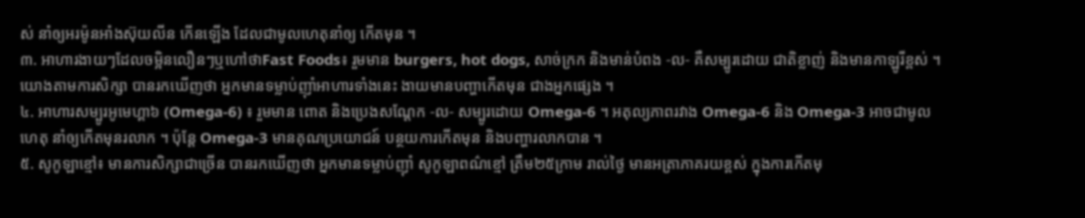ស់ នាំឲ្យអរម៉ូនអាំងស៊ុយលីន កើនឡើង ដែលជាមូលហេតុនាំឲ្យ កើតមុន ។
៣. អាហារងាយៗដែលចម្អិនលឿនៗឬហៅថាFast Foods៖ រួមមាន burgers, hot dogs, សាច់ក្រក និងមាន់បំពង -ល- គឺសម្បូរដោយ ជាតិខ្លាញ់ និងមានកាឡូរីខ្ពស់ ។ យោងតាមការសិក្សា បានរកឃើញថា អ្នកមានទម្លាប់ញ៉ាំអាហារទាំងនេះ ងាយមានបញ្ហាកើតមុន ជាងអ្នកផ្សេង ។
៤. អាហារសម្បូរអូមេហ្គា៦ (Omega-6) ៖ រួមមាន ពោត និងប្រេងសណ្ដែក -ល- សម្បូរដោយ Omega-6 ។ អតុល្យភាពរវាង Omega-6 និង Omega-3 អាចជាមូលហេតុ នាំឲ្យកើតមុនរលាក ។ ប៉ុន្តែ Omega-3 មានគុណប្រយោជន៍ បន្ថយការកើតមុន និងបញ្ហារលាកបាន ។
៥. សូកូឡាខ្មៅ៖ មានការសិក្សាជាច្រើន បានរកឃើញថា អ្នកមានទម្លាប់ញ៉ាំ សូកូឡាពណ៌ខ្មៅ ត្រឹម២៥ក្រាម រាល់ថ្ងៃ មានអត្រាភាគរយខ្ពស់ ក្នុងការកើតមុ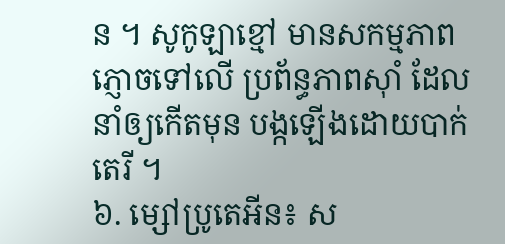ន ។ សូកូឡាខ្មៅ មានសកម្មភាព ភ្ញោចទៅលើ ប្រព័ន្ធភាពស៊ាំ ដែលនាំឲ្យកើតមុន បង្កឡើងដោយបាក់តេរី ។
៦. ម្សៅប្រូតេអីន៖ ស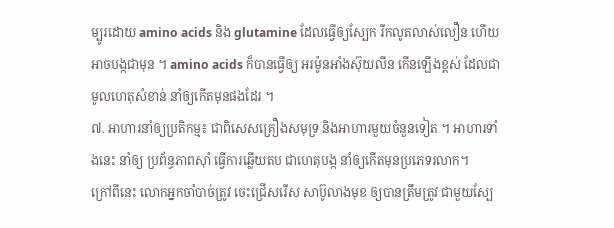ម្បូរដោយ amino acids និង glutamine ដែលធ្វើឲ្យស្បែក រីកលូតលាស់លឿន ហើយអាចបង្កជាមុន ។ amino acids ក៏បានធ្វើឲ្យ អរម៉ូនអាំងស៊ុយលីន កើនឡើងខ្ពស់ ដែលជាមូលហេតុសំខាន់ នាំឲ្យកើតមុនផងដែរ ។
៧. អាហារនាំឲ្យប្រតិកម្ម៖ ជាពិសេសគ្រឿងសមុទ្រ និងអាហារមួយចំនួនទៀត ។ អាហារទាំងនេះ នាំឲ្យ ប្រព័ន្ធភាពស៊ាំ ធ្វើការឆ្លើយតប ជាហេតុបង្ក នាំឲ្យកើតមុនប្រភេទរលាក។
ក្រៅពីនេះ លោកអ្នកចាំបាច់ត្រូវ ចេះជ្រើសរើស សាប៊ូលាងមុខ ឲ្យបានត្រឹមត្រូវ ជាមួយស្បែ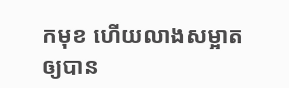កមុខ ហើយលាងសម្អាត ឲ្យបាន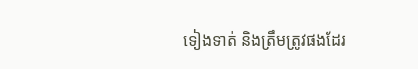ទៀងទាត់ និងត្រឹមត្រូវផងដែរ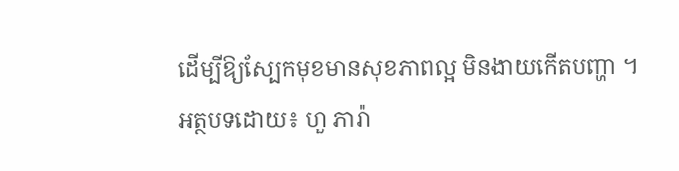ដើម្បីឱ្យស្បែកមុខមានសុខភាពល្អ មិនងាយកើតបញ្ហា ។
អត្ថបទដោយ៖ ហួ ភារ៉ា